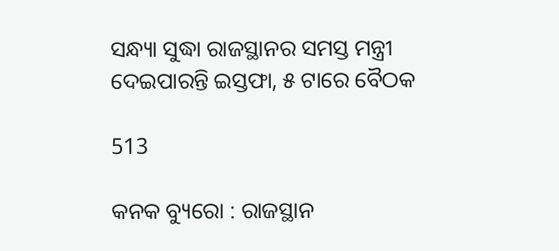ସନ୍ଧ୍ୟା ସୁଦ୍ଧା ରାଜସ୍ଥାନର ସମସ୍ତ ମନ୍ତ୍ରୀ ଦେଇପାରନ୍ତି ଇସ୍ତଫା, ୫ ଟାରେ ବୈଠକ

513

କନକ ବ୍ୟୁରୋ : ରାଜସ୍ଥାନ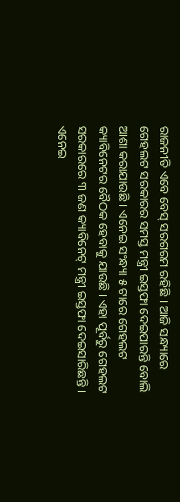ରାଜନୀତି ଏବେ ବେସ୍ ସରଗରମ ରହିଛି । ଆଜି ସନ୍ଧ୍ୟାରେ ଗେହଲଟ ସରକାରର ସମସ୍ତ ମନ୍ତ୍ରୀ ଇସ୍ତଫା ଦେଇପାରନ୍ତି ବୋଲି ଆଶା କରାଯାଉଛି । ଏନେଇ ସଂନ୍ଧ୍ୟା ୫ ଟାରେ ଗେହଲଟ କ୍ୟାବିନେଟର ବୈଠକ ହେବାକୁ ଯାଉଛି । ଏହା ପୂର୍ବରୁ ଗେହଲଟ ସରକାରରେ ୩ ଜଣ କ୍ୟାବିନେଟ୍ ମନ୍ତ୍ରୀ ଇସ୍ତଫା ଦେଇସାରିଛନ୍ତି । ଏନେଇ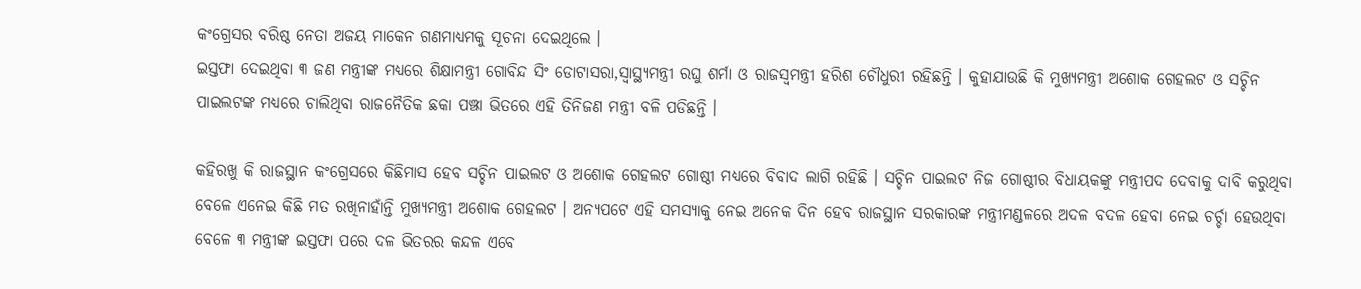କଂଗ୍ରେସର ବରିଷ୍ଠ ନେତା ଅଜୟ ମାକେନ ଗଣମାଧ୍ୟମକୁ ସୂଚନା ଦେଇଥିଲେ ।
ଇସ୍ତଫା ଦେଇଥିବା ୩ ଜଣ ମନ୍ତ୍ରୀଙ୍କ ମଧ୍ୟରେ ଶିକ୍ଷାମନ୍ତ୍ରୀ ଗୋବିନ୍ଦ ସିଂ ଡୋଟାସରା,ସ୍ୱାସ୍ଥ୍ୟମନ୍ତ୍ରୀ ରଘୁ ଶର୍ମା ଓ ରାଜସ୍ୱମନ୍ତ୍ରୀ ହରିଶ ଚୌଧୁରୀ ରହିଛନ୍ତି । କୁହାଯାଉଛି କି ମୁଖ୍ୟମନ୍ତ୍ରୀ ଅଶୋକ ଗେହଲଟ ଓ ସଚ୍ଚିନ ପାଇଲଟଙ୍କ ମଧ୍ୟରେ ଚାଲିଥିବା ରାଜନୈତିକ ଛକା ପଞ୍ଝା ଭିତରେ ଏହି ତିନିଜଣ ମନ୍ତ୍ରୀ ବଳି ପଡିଛନ୍ତି ।

କହିରଖୁ କି ରାଜସ୍ଥାନ କଂଗ୍ରେସରେ କିଛିମାସ ହେବ ସଚ୍ଚିନ ପାଇଲଟ ଓ ଅଶୋକ ଗେହଲଟ ଗୋଷ୍ଠୀ ମଧ୍ୟରେ ବିବାଦ ଲାଗି ରହିଛି । ସଚ୍ଚିନ ପାଇଲଟ ନିଜ ଗୋଷ୍ଠୀର ବିଧାୟକଙ୍କୁ ମନ୍ତ୍ରୀପଦ ଦେବାକୁ ଦାବି କରୁଥିବା ବେଳେ ଏନେଇ କିଛି ମତ ରଖିନାହାଁନ୍ତି ମୁଖ୍ୟମନ୍ତ୍ରୀ ଅଶୋକ ଗେହଲଟ । ଅନ୍ୟପଟେ ଏହି ସମସ୍ୟାକୁ ନେଇ ଅନେକ ଦିନ ହେବ ରାଜସ୍ଥାନ ସରକାରଙ୍କ ମନ୍ତ୍ରୀମଣ୍ଡଳରେ ଅଦଳ ବଦଳ ହେବା ନେଇ ଚର୍ଚ୍ଚା ହେଉଥିବା ବେଳେ ୩ ମନ୍ତ୍ରୀଙ୍କ ଇସ୍ତଫା ପରେ ଦଳ ଭିତରର କନ୍ଦଳ ଏବେ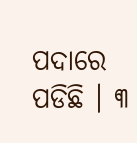ପଦାରେ ପଡିଛି । ୩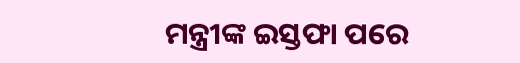ମନ୍ତ୍ରୀଙ୍କ ଇସ୍ତଫା ପରେ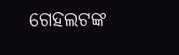ଗେହଲଟଙ୍କ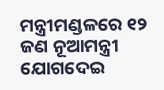ମନ୍ତ୍ରୀମଣ୍ଡଳରେ ୧୨ ଜଣ ନୂଆମନ୍ତ୍ରୀ ଯୋଗଦେଇ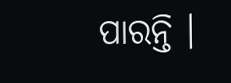ପାରନ୍ତି ।